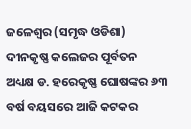ଜଳେଶ୍ୱର (ସମୃଦ୍ଧ ଓଡିଶା) ଦୀନକୃଷ୍ଣ କଲେଜର ପୂର୍ବତନ ଅଧ୍ୟକ୍ଷ ଡ. ହରେକୃଷ୍ଣ ଘୋଷଙ୍କର ୬୩ ବର୍ଷ ବୟସରେ ଆଜି କଟକର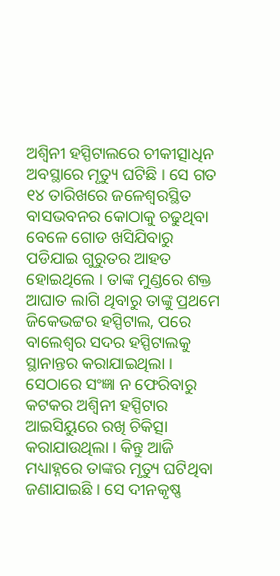ଅଶ୍ୱିନୀ ହସ୍ପିଟାଲରେ ଚୀକୀତ୍ସାଧିନ ଅବସ୍ଥାରେ ମୃତ୍ୟୁ ଘଟିଛି । ସେ ଗତ ୧୪ ତାରିଖରେ ଜଳେଶ୍ୱରସ୍ଥିତ ବାସଭବନର କୋଠାକୁ ଚଢୁଥିବା ବେଳେ ଗୋଡ ଖସିଯିବାରୁ ପଡିଯାଇ ଗୁରୁତର ଆହତ ହୋଇଥିଲେ । ତାଙ୍କ ମୁଣ୍ଡରେ ଶକ୍ତ ଆଘାତ ଲାଗି ଥିବାରୁ ତାଙ୍କୁ ପ୍ରଥମେ ଜିକେଭଟ୍ଟର ହସ୍ପିଟାଲ, ପରେ ବାଲେଶ୍ୱର ସଦର ହସ୍ପିଟାଲକୁ ସ୍ଥାନାନ୍ତର କରାଯାଇଥିଲା । ସେଠାରେ ସଂଜ୍ଞା ନ ଫେରିବାରୁ କଟକର ଅଶ୍ୱିନୀ ହସ୍ପିଟାର ଆଇସିୟୁରେ ରଖି ଚିକିତ୍ସା କରାଯାଉଥିଲା । କିନ୍ତୁ ଆଜି ମଧ୍ୟାହ୍ନରେ ତାଙ୍କର ମୃତ୍ୟୁ ଘଟିଥିବା ଜଣାଯାଇଛି । ସେ ଦୀନକୃଷ୍ଣ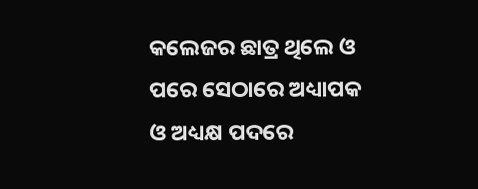କଲେଜର ଛାତ୍ର ଥିଲେ ଓ ପରେ ସେଠାରେ ଅଧ୍ୟାପକ ଓ ଅଧ୍ୟକ୍ଷ ପଦରେ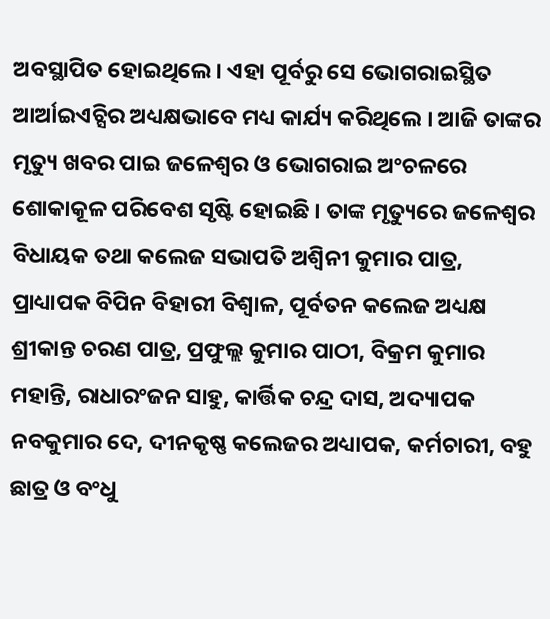ଅବସ୍ଥାପିତ ହୋଇଥିଲେ । ଏହା ପୂର୍ବରୁ ସେ ଭୋଗରାଇସ୍ଥିତ ଆର୍ଆଇଏଚ୍ସିର ଅଧ୍ୟକ୍ଷଭାବେ ମଧ୍ୟ କାର୍ଯ୍ୟ କରିଥିଲେ । ଆଜି ତାଙ୍କର ମୃତ୍ୟୁ ଖବର ପାଇ ଜଳେଶ୍ୱର ଓ ଭୋଗରାଇ ଅଂଚଳରେ ଶୋକାକୂଳ ପରିବେଶ ସୃଷ୍ଟି ହୋଇଛି । ତାଙ୍କ ମୃତ୍ୟୁରେ ଜଳେଶ୍ୱର ବିଧାୟକ ତଥା କଲେଜ ସଭାପତି ଅଶ୍ୱିନୀ କୁମାର ପାତ୍ର, ପ୍ରାଧ୍ୟାପକ ବିପିନ ବିହାରୀ ବିଶ୍ୱାଳ, ପୂର୍ବତନ କଲେଜ ଅଧ୍ୟକ୍ଷ ଶ୍ରୀକାନ୍ତ ଚରଣ ପାତ୍ର, ପ୍ରଫୁଲ୍ଲ କୁମାର ପାଠୀ, ବିକ୍ରମ କୁମାର ମହାନ୍ତି, ରାଧାରଂଜନ ସାହୁ, କାର୍ତ୍ତିକ ଚନ୍ଦ୍ର ଦାସ, ଅଦ୍ୟାପକ ନବକୁମାର ଦେ, ଦୀନକୃଷ୍ଣ କଲେଜର ଅଧ୍ୟାପକ, କର୍ମଚାରୀ, ବହୁ ଛାତ୍ର ଓ ବଂଧୁ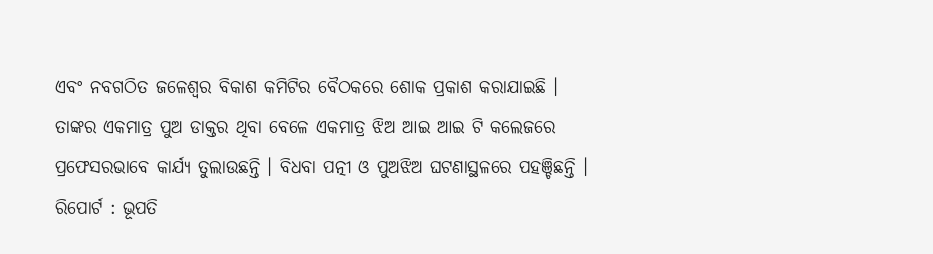ଏବଂ ନବଗଠିତ ଜଳେଶ୍ୱର ବିକାଶ କମିଟିର ବୈଠକରେ ଶୋକ ପ୍ରକାଶ କରାଯାଇଛି । ତାଙ୍କର ଏକମାତ୍ର ପୁଅ ଡାକ୍ତର ଥିବା ବେଳେ ଏକମାତ୍ର ଝିଅ ଆଇ ଆଇ ଟି କଲେଜରେ ପ୍ରଫେସରଭାବେ କାର୍ଯ୍ୟ ତୁଲାଉଛନ୍ତି । ବିଧବା ପତ୍ନୀ ଓ ପୁଅଝିଅ ଘଟଣାସ୍ଥଳରେ ପହଞ୍ଚିଛନ୍ତି ।
ରିପୋର୍ଟ : ଭୂପତି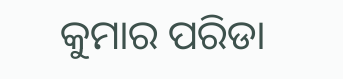କୁମାର ପରିଡା